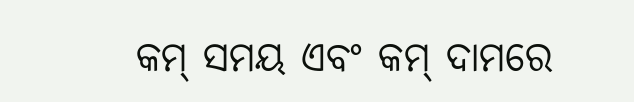କମ୍ ସମୟ ଏବଂ କମ୍ ଦାମରେ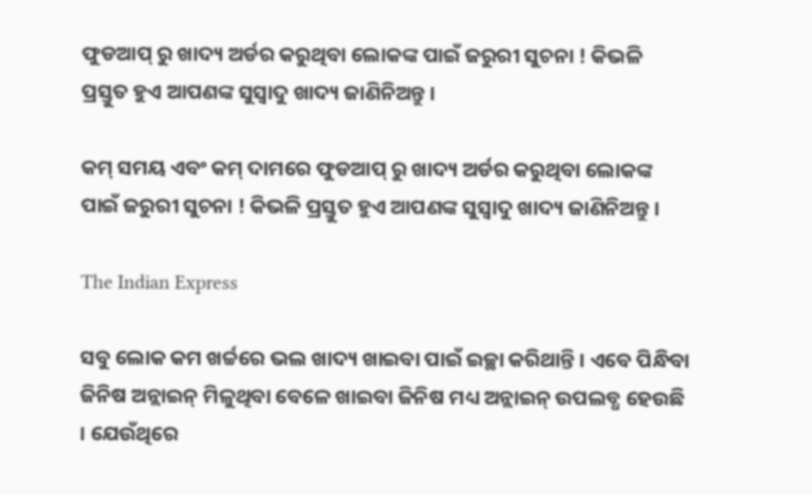ଫୁଡଆପ୍ ରୁ ଖାଦ୍ୟ ଅର୍ଡର କରୁଥିବା ଲୋକଙ୍କ ପାଇଁ ଜରୁରୀ ସୁଚନା ! କିଭଳି ପ୍ରସ୍ତୁତ ହୁଏ ଆପଣଙ୍କ ସୁସ୍ୱାଦୁ ଖାଦ୍ୟ ଜାଣିନିଅନ୍ତୁ ।

କମ୍ ସମୟ ଏବଂ କମ୍ ଦାମରେ ଫୁଡଆପ୍ ରୁ ଖାଦ୍ୟ ଅର୍ଡର କରୁଥିବା ଲୋକଙ୍କ ପାଇଁ ଜରୁରୀ ସୁଚନା ! କିଭଳି ପ୍ରସ୍ତୁତ ହୁଏ ଆପଣଙ୍କ ସୁସ୍ୱାଦୁ ଖାଦ୍ୟ ଜାଣିନିଅନ୍ତୁ ।

The Indian Express

ସବୁ ଲୋକ କମ ଖର୍ଚ୍ଚରେ ଭଲ ଖାଦ୍ୟ ଖାଇବା ପାଇଁ ଇଚ୍ଛା କରିଥାନ୍ତି । ଏବେ ପିନ୍ଧିବା ଜିନିଷ ଅନ୍ଲାଇନ୍ ମିଳୁଥିବା ବେଳେ ଖାଇବା ଜିନିଷ ମଧ୍ୟ ଅନ୍ଲାଇନ୍ ଉପଲବ୍ଧ ହେଉଛି । ଯେଉଁଥିରେ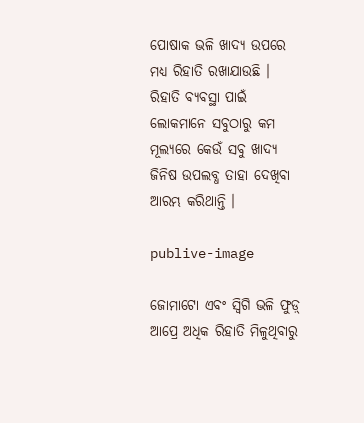ପୋଷାକ ଭଳି ଖାଦ୍ୟ ଉପରେ ମଧ୍ୟ ରିହାତି ରଖାଯାଉଛି । ରିହାତି ବ୍ୟବସ୍ଥା ପାଇଁ ଲୋକମାନେ ସବୁଠାରୁ କମ ମୂଲ୍ୟରେ କେଉଁ ସବୁ ଖାଦ୍ୟ ଜିନିଷ ଉପଲବ୍ଧ ତାହା ଦେଖିବା ଆରମ୍ଭ କରିଥାନ୍ତି ।

publive-image

ଜୋମାଟୋ ଏବଂ ସ୍ୱିଗି ଭଳି ଫୁଡ଼୍ ଆପ୍ରେ ଅଧିକ ରିହାତି ମିଳୁଥିବାରୁ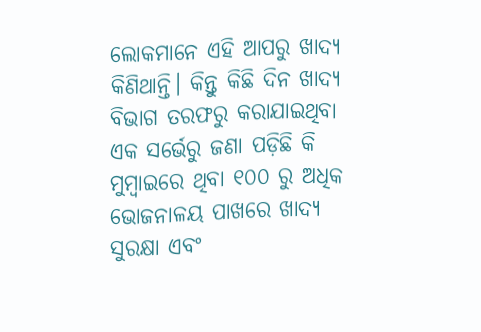ଲୋକମାନେ ଏହି ଆପରୁ ଖାଦ୍ୟ କିଣିଥାନ୍ତି। କିନ୍ତୁ କିଛି ଦିନ ଖାଦ୍ୟ ବିଭାଗ ତରଫରୁ କରାଯାଇଥିବା ଏକ ସର୍ଭେରୁ ଜଣା ପଡ଼ିଛି କି ମୁମ୍ବାଇରେ ଥିବା ୧୦୦ ରୁ ଅଧିକ ଭୋଜନାଳୟ ପାଖରେ ଖାଦ୍ୟ ସୁରକ୍ଷା ଏବଂ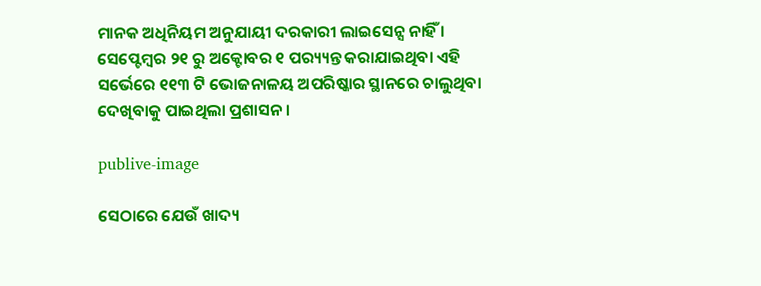ମାନକ ଅଧିନିୟମ ଅନୁଯାୟୀ ଦରକାରୀ ଲାଇସେନ୍ସ ନାହିଁ । ସେପ୍ଟେମ୍ବର ୨୧ ରୁ ଅକ୍ଟୋବର ୧ ପର‌୍ୟ୍ୟନ୍ତ କରାଯାଇଥିବା ଏହି ସର୍ଭେରେ ୧୧୩ ଟି ଭୋଜନାଳୟ ଅପରିଷ୍କାର ସ୍ଥାନରେ ଚାଲୁଥିବା ଦେଖିବାକୁ ପାଇଥିଲା ପ୍ରଶାସନ ।

publive-image

ସେଠାରେ ଯେଉଁ ଖାଦ୍ୟ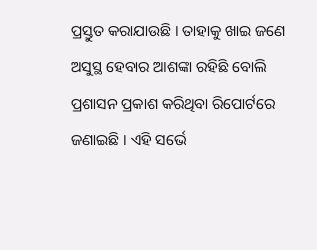ପ୍ରସ୍ତୁତ କରାଯାଉଛି । ତାହାକୁ ଖାଇ ଜଣେ ଅସୁସ୍ଥ ହେବାର ଆଶଙ୍କା ରହିଛି ବୋଲି ପ୍ରଶାସନ ପ୍ରକାଶ କରିଥିବା ରିପୋର୍ଟରେ ଜଣାଇଛି । ଏହି ସର୍ଭେ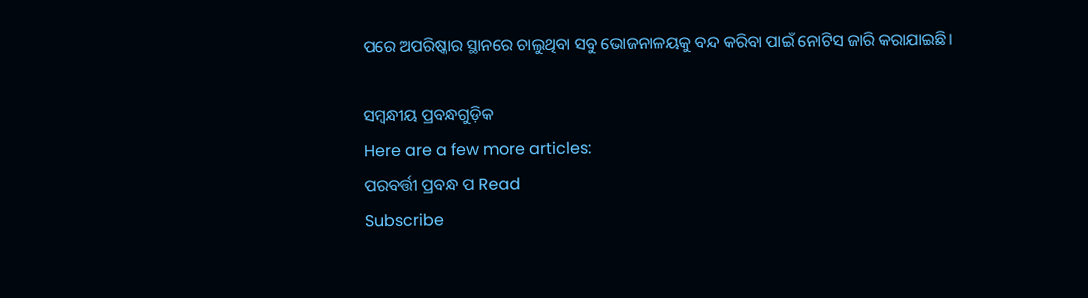ପରେ ଅପରିଷ୍କାର ସ୍ଥାନରେ ଚାଲୁଥିବା ସବୁ ଭୋଜନାଳୟକୁ ବନ୍ଦ କରିବା ପାଇଁ ନୋଟିସ ଜାରି କରାଯାଇଛି।

ସମ୍ବନ୍ଧୀୟ ପ୍ରବନ୍ଧଗୁଡ଼ିକ
Here are a few more articles:
ପରବର୍ତ୍ତୀ ପ୍ରବନ୍ଧ ପ Read
Subscribe